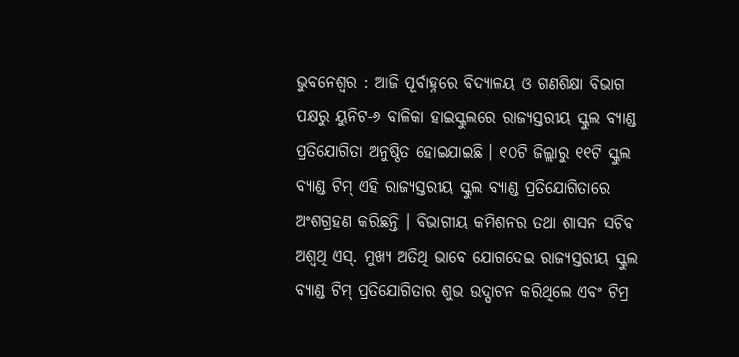ଭୁବନେଶ୍ୱର : ଆଜି ପୂର୍ବାହ୍ନରେ ବିଦ୍ୟାଳୟ ଓ ଗଣଶିକ୍ଷା ବିଭାଗ ପକ୍ଷରୁ ୟୁନିଟ-୬ ବାଳିକା ହାଇସ୍କୁଲରେ ରାଜ୍ୟସ୍ତରୀୟ ସ୍କୁଲ ବ୍ୟାଣ୍ଡ ପ୍ରତିଯୋଗିତା ଅନୁଷ୍ଠିତ ହୋଇଯାଇଛି । ୧୦ଟି ଜିଲ୍ଲାରୁ ୧୧ଟି ସ୍କୁଲ ବ୍ୟାଣ୍ଡ ଟିମ୍ ଏହି ରାଜ୍ୟସ୍ତରୀୟ ସ୍କୁଲ ବ୍ୟାଣ୍ଡ ପ୍ରତିଯୋଗିତାରେ ଅଂଶଗ୍ରହଣ କରିଛନ୍ତି । ବିଭାଗୀୟ କମିଶନର ତଥା ଶାସନ ସଚିବ ଅଶ୍ୱଥି ଏସ୍. ମୁଖ୍ୟ ଅତିଥି ଭାବେ ଯୋଗଦେଇ ରାଜ୍ୟସ୍ତରୀୟ ସ୍କୁଲ ବ୍ୟାଣ୍ଡ ଟିମ୍ ପ୍ରତିଯୋଗିତାର ଶୁଭ ଉଦ୍ଘାଟନ କରିଥିଲେ ଏବଂ ଟିମ୍ର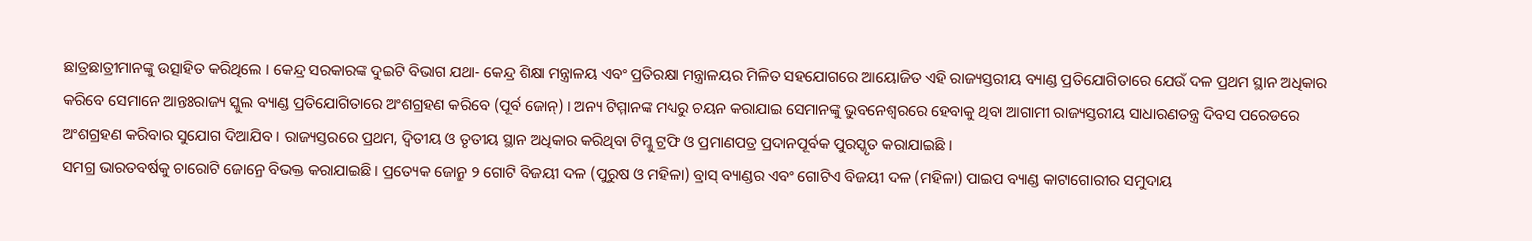ଛାତ୍ରଛାତ୍ରୀମାନଙ୍କୁ ଉତ୍ସାହିତ କରିଥିଲେ । କେନ୍ଦ୍ର ସରକାରଙ୍କ ଦୁଇଟି ବିଭାଗ ଯଥା- କେନ୍ଦ୍ର ଶିକ୍ଷା ମନ୍ତ୍ରାଳୟ ଏବଂ ପ୍ରତିରକ୍ଷା ମନ୍ତ୍ରାଳୟର ମିଳିତ ସହଯୋଗରେ ଆୟୋଜିତ ଏହି ରାଜ୍ୟସ୍ତରୀୟ ବ୍ୟାଣ୍ଡ ପ୍ରତିଯୋଗିତାରେ ଯେଉଁ ଦଳ ପ୍ରଥମ ସ୍ଥାନ ଅଧିକାର କରିବେ ସେମାନେ ଆନ୍ତଃରାଜ୍ୟ ସ୍କୁଲ ବ୍ୟାଣ୍ଡ ପ୍ରତିଯୋଗିତାରେ ଅଂଶଗ୍ରହଣ କରିବେ (ପୂର୍ବ ଜୋନ୍) । ଅନ୍ୟ ଟିମ୍ମାନଙ୍କ ମଧ୍ୟରୁ ଚୟନ କରାଯାଇ ସେମାନଙ୍କୁ ଭୁବନେଶ୍ୱରରେ ହେବାକୁ ଥିବା ଆଗାମୀ ରାଜ୍ୟସ୍ତରୀୟ ସାଧାରଣତନ୍ତ୍ର ଦିବସ ପରେଡରେ ଅଂଶଗ୍ରହଣ କରିବାର ସୁଯୋଗ ଦିଆଯିବ । ରାଜ୍ୟସ୍ତରରେ ପ୍ରଥମ, ଦ୍ୱିତୀୟ ଓ ତୃତୀୟ ସ୍ଥାନ ଅଧିକାର କରିଥିବା ଟିମ୍କୁ ଟ୍ରଫି ଓ ପ୍ରମାଣପତ୍ର ପ୍ରଦାନପୂର୍ବକ ପୁରସ୍କୃତ କରାଯାଇଛି ।
ସମଗ୍ର ଭାରତବର୍ଷକୁ ଚାରୋଟି ଜୋନ୍ରେ ବିଭକ୍ତ କରାଯାଇଛି । ପ୍ରତ୍ୟେକ ଜୋନ୍ରୁ ୨ ଗୋଟି ବିଜୟୀ ଦଳ (ପୁରୁଷ ଓ ମହିଳା) ବ୍ରାସ୍ ବ୍ୟାଣ୍ଡର ଏବଂ ଗୋଟିଏ ବିଜୟୀ ଦଳ (ମହିଳା) ପାଇପ ବ୍ୟାଣ୍ଡ କାଟାଗୋରୀର ସମୁଦାୟ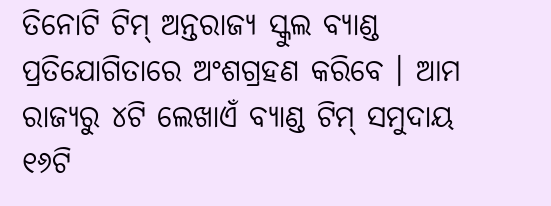ତିନୋଟି ଟିମ୍ ଅନ୍ତରାଜ୍ୟ ସ୍କୁଲ ବ୍ୟାଣ୍ଡ ପ୍ରତିଯୋଗିତାରେ ଅଂଶଗ୍ରହଣ କରିବେ । ଆମ ରାଜ୍ୟରୁ ୪ଟି ଲେଖାଏଁ ବ୍ୟାଣ୍ଡ ଟିମ୍ ସମୁଦାୟ ୧୬ଟି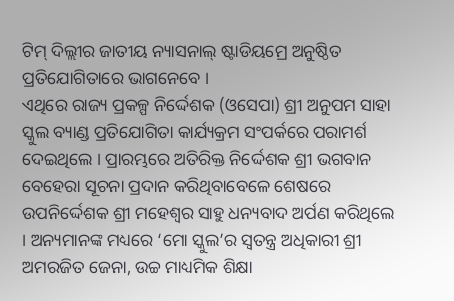ଟିମ୍ ଦିଲ୍ଲୀର ଜାତୀୟ ନ୍ୟାସନାଲ୍ ଷ୍ଟାଡିୟମ୍ରେ ଅନୁଷ୍ଠିତ ପ୍ରତିଯୋଗିତାରେ ଭାଗନେବେ ।
ଏଥିରେ ରାଜ୍ୟ ପ୍ରକଳ୍ପ ନିର୍ଦ୍ଦେଶକ (ଓସେପା) ଶ୍ରୀ ଅନୁପମ ସାହା ସ୍କୁଲ ବ୍ୟାଣ୍ଡ ପ୍ରତିଯୋଗିତା କାର୍ଯ୍ୟକ୍ରମ ସଂପର୍କରେ ପରାମର୍ଶ ଦେଇଥିଲେ । ପ୍ରାରମ୍ଭରେ ଅତିରିକ୍ତ ନିର୍ଦ୍ଦେଶକ ଶ୍ରୀ ଭଗବାନ ବେହେରା ସୂଚନା ପ୍ରଦାନ କରିଥିବାବେଳେ ଶେଷରେ ଉପନିର୍ଦ୍ଦେଶକ ଶ୍ରୀ ମହେଶ୍ୱର ସାହୁ ଧନ୍ୟବାଦ ଅର୍ପଣ କରିଥିଲେ । ଅନ୍ୟମାନଙ୍କ ମଧ୍ୟରେ ‘ମୋ ସ୍କୁଲ’ର ସ୍ୱତନ୍ତ୍ର ଅଧିକାରୀ ଶ୍ରୀ ଅମରଜିତ ଜେନା, ଉଚ୍ଚ ମାଧ୍ୟମିକ ଶିକ୍ଷା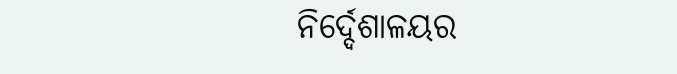ନିର୍ଦ୍ଦେଶାଳୟର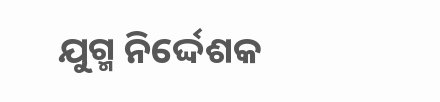ଯୁଗ୍ମ ନିର୍ଦ୍ଦେଶକ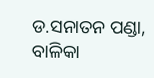ଡ.ସନାତନ ପଣ୍ଡା, ବାଳିକା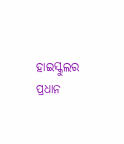ହାଇସ୍କୁଲର ପ୍ରଧାନ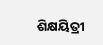ଶିକ୍ଷୟିତ୍ରୀ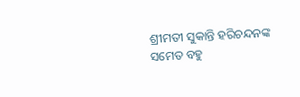ଶ୍ରୀମତୀ ସୁକାନ୍ତି ହରିଚନ୍ଦନଙ୍କ ସମେତ ବହୁ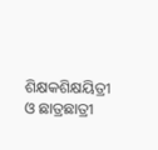ଶିକ୍ଷକଶିକ୍ଷୟିତ୍ରୀ ଓ ଛାତ୍ରଛାତ୍ରୀ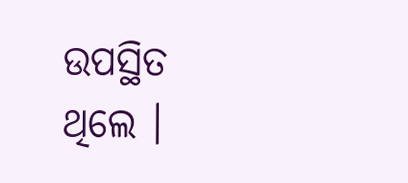ଉପସ୍ଥିତ ଥିଲେ ।